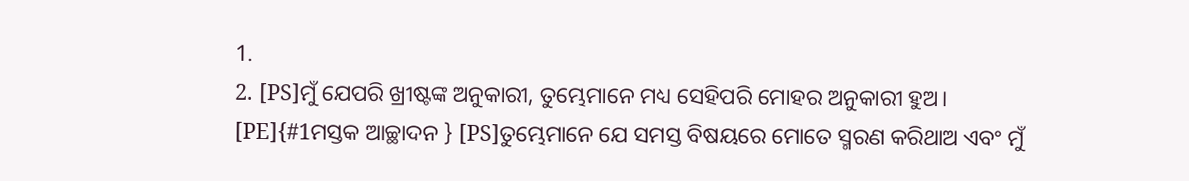1.
2. [PS]ମୁଁ ଯେପରି ଖ୍ରୀଷ୍ଟଙ୍କ ଅନୁକାରୀ, ତୁମ୍ଭେମାନେ ମଧ୍ୟ ସେହିପରି ମୋହର ଅନୁକାରୀ ହୁଅ। [PE]{#1ମସ୍ତକ ଆଚ୍ଛାଦନ } [PS]ତୁମ୍ଭେମାନେ ଯେ ସମସ୍ତ ବିଷୟରେ ମୋତେ ସ୍ମରଣ କରିଥାଅ ଏବଂ ମୁଁ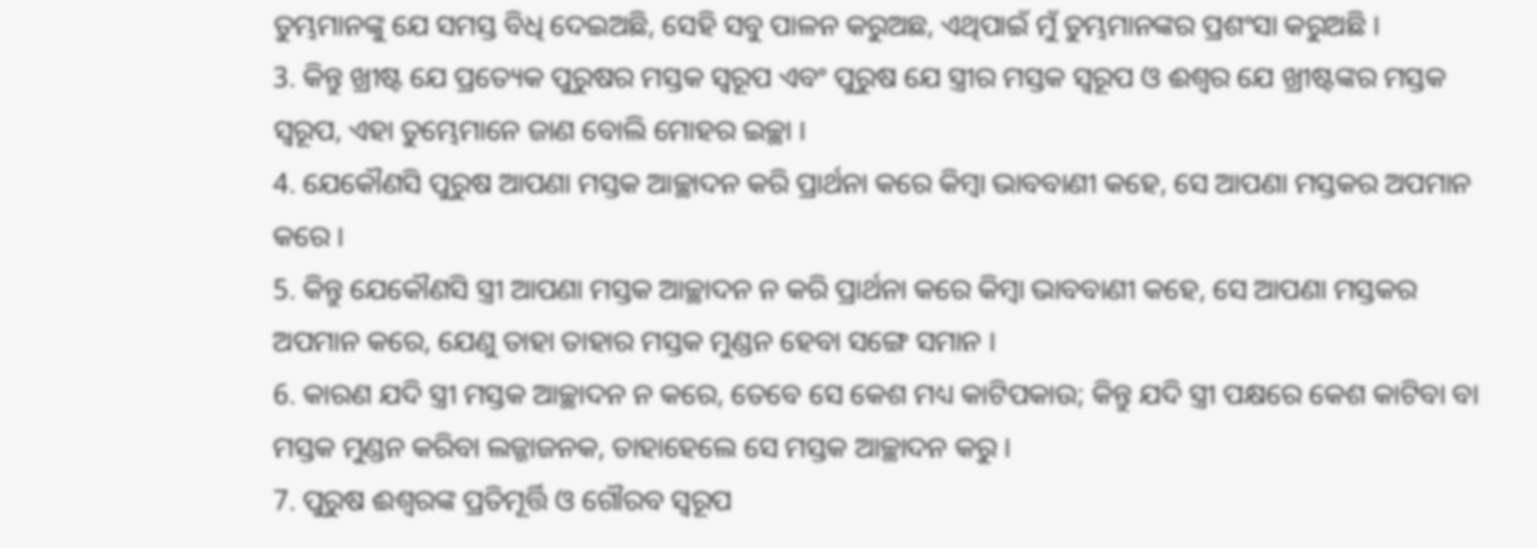ତୁମ୍ଭମାନଙ୍କୁ ଯେ ସମସ୍ତ ବିଧି ଦେଇଅଛି, ସେହି ସବୁ ପାଳନ କରୁଅଛ, ଏଥିପାଇଁ ମୁଁ ତୁମ୍ଭମାନଙ୍କର ପ୍ରଶଂସା କରୁଅଛି ।
3. କିନ୍ତୁ ଖ୍ରୀଷ୍ଟ ଯେ ପ୍ରତ୍ୟେକ ପୁରୁଷର ମସ୍ତକ ସ୍ୱରୂପ ଏବଂ ପୁରୁଷ ଯେ ସ୍ତ୍ରୀର ମସ୍ତକ ସ୍ୱରୂପ ଓ ଈଶ୍ୱର ଯେ ଖ୍ରୀଷ୍ଟଙ୍କର ମସ୍ତକ ସ୍ୱରୂପ, ଏହା ତୁମ୍ଭେମାନେ ଜାଣ ବୋଲି ମୋହର ଇଚ୍ଛା ।
4. ଯେକୌଣସି ପୁରୁଷ ଆପଣା ମସ୍ତକ ଆଚ୍ଛାଦନ କରି ପ୍ରାର୍ଥନା କରେ କିମ୍ବା ଭାବବାଣୀ କହେ, ସେ ଆପଣା ମସ୍ତକର ଅପମାନ କରେ ।
5. କିନ୍ତୁ ଯେକୌଣସି ସ୍ତ୍ରୀ ଆପଣା ମସ୍ତକ ଆଚ୍ଛାଦନ ନ କରି ପ୍ରାର୍ଥନା କରେ କିମ୍ବା ଭାବବାଣୀ କହେ, ସେ ଆପଣା ମସ୍ତକର ଅପମାନ କରେ, ଯେଣୁ ତାହା ତାହାର ମସ୍ତକ ମୁଣ୍ଡନ ହେବା ସଙ୍ଗେ ସମାନ ।
6. କାରଣ ଯଦି ସ୍ତ୍ରୀ ମସ୍ତକ ଆଚ୍ଛାଦନ ନ କରେ, ତେବେ ସେ କେଶ ମଧ୍ୟ କାଟିପକାଉ; କିନ୍ତୁ ଯଦି ସ୍ତ୍ରୀ ପକ୍ଷରେ କେଶ କାଟିବା ବା ମସ୍ତକ ମୁଣ୍ଡନ କରିବା ଲଜ୍ଜାଜନକ, ତାହାହେଲେ ସେ ମସ୍ତକ ଆଚ୍ଛାଦନ କରୁ ।
7. ପୁରୁଷ ଈଶ୍ୱରଙ୍କ ପ୍ରତିମୂର୍ତ୍ତି ଓ ଗୌରବ ସ୍ୱରୂପ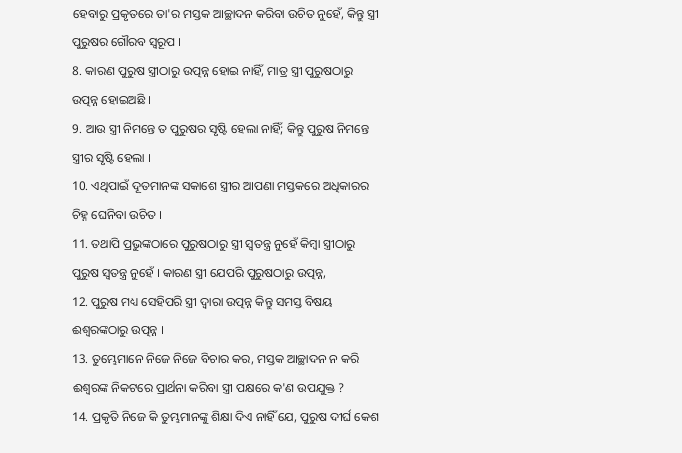ହେବାରୁ ପ୍ରକୃତରେ ତା'ର ମସ୍ତକ ଆଚ୍ଛାଦନ କରିବା ଉଚିତ ନୁହେଁ, କିନ୍ତୁ ସ୍ତ୍ରୀ ପୁରୁଷର ଗୌରବ ସ୍ୱରୂପ ।
8. କାରଣ ପୁରୁଷ ସ୍ତ୍ରୀଠାରୁ ଉତ୍ପନ୍ନ ହୋଇ ନାହିଁ, ମାତ୍ର ସ୍ତ୍ରୀ ପୁରୁଷଠାରୁ ଉତ୍ପନ୍ନ ହୋଇଅଛି ।
9. ଆଉ ସ୍ତ୍ରୀ ନିମନ୍ତେ ତ ପୁରୁଷର ସୃଷ୍ଟି ହେଲା ନାହିଁ; କିନ୍ତୁ ପୁରୁଷ ନିମନ୍ତେ ସ୍ତ୍ରୀର ସୃଷ୍ଟି ହେଲା ।
10. ଏଥିପାଇଁ ଦୂତମାନଙ୍କ ସକାଶେ ସ୍ତ୍ରୀର ଆପଣା ମସ୍ତକରେ ଅଧିକାରର ଚିହ୍ନ ଘେନିବା ଉଚିତ ।
11. ତଥାପି ପ୍ରଭୁଙ୍କଠାରେ ପୁରୁଷଠାରୁ ସ୍ତ୍ରୀ ସ୍ୱତନ୍ତ୍ର ନୁହେଁ କିମ୍ବା ସ୍ତ୍ରୀଠାରୁ ପୁରୁଷ ସ୍ୱତନ୍ତ୍ର ନୁହେଁ । କାରଣ ସ୍ତ୍ରୀ ଯେପରି ପୁରୁଷଠାରୁ ଉତ୍ପନ୍ନ,
12. ପୁରୁଷ ମଧ୍ୟ ସେହିପରି ସ୍ତ୍ରୀ ଦ୍ୱାରା ଉତ୍ପନ୍ନ କିନ୍ତୁ ସମସ୍ତ ବିଷୟ ଈଶ୍ୱରଙ୍କଠାରୁ ଉତ୍ପନ୍ନ ।
13. ତୁମ୍ଭେମାନେ ନିଜେ ନିଜେ ବିଚାର କର, ମସ୍ତକ ଆଚ୍ଛାଦନ ନ କରି ଈଶ୍ୱରଙ୍କ ନିକଟରେ ପ୍ରାର୍ଥନା କରିବା ସ୍ତ୍ରୀ ପକ୍ଷରେ କ'ଣ ଉପଯୁକ୍ତ ?
14. ପ୍ରକୃତି ନିଜେ କି ତୁମ୍ଭମାନଙ୍କୁ ଶିକ୍ଷା ଦିଏ ନାହିଁ ଯେ, ପୁରୁଷ ଦୀର୍ଘ କେଶ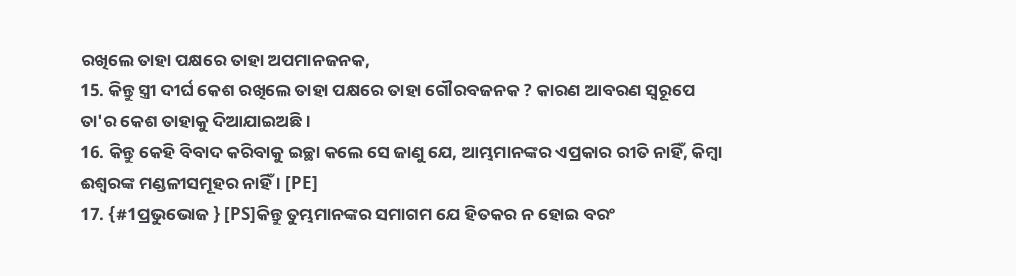ରଖିଲେ ତାହା ପକ୍ଷରେ ତାହା ଅପମାନଜନକ,
15. କିନ୍ତୁ ସ୍ତ୍ରୀ ଦୀର୍ଘ କେଶ ରଖିଲେ ତାହା ପକ୍ଷରେ ତାହା ଗୌରବଜନକ ? କାରଣ ଆବରଣ ସ୍ୱରୂପେ ତା'ର କେଶ ତାହାକୁ ଦିଆଯାଇଅଛି ।
16. କିନ୍ତୁ କେହି ବିବାଦ କରିବାକୁ ଇଚ୍ଛା କଲେ ସେ ଜାଣୁ ଯେ, ଆମ୍ଭମାନଙ୍କର ଏପ୍ରକାର ରୀତି ନାହିଁ, କିମ୍ବା ଈଶ୍ୱରଙ୍କ ମଣ୍ଡଳୀସମୂହର ନାହିଁ । [PE]
17. {#1ପ୍ରଭୁଭୋଜ } [PS]କିନ୍ତୁ ତୁମ୍ଭମାନଙ୍କର ସମାଗମ ଯେ ହିତକର ନ ହୋଇ ବରଂ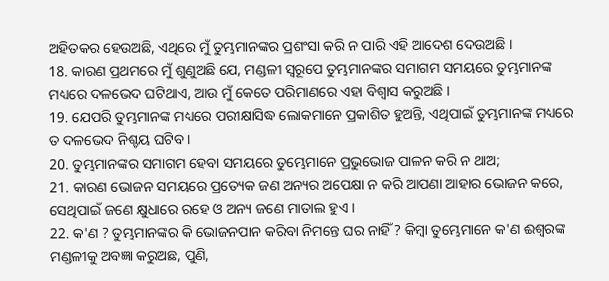ଅହିତକର ହେଉଅଛି, ଏଥିରେ ମୁଁ ତୁମ୍ଭମାନଙ୍କର ପ୍ରଶଂସା କରି ନ ପାରି ଏହି ଆଦେଶ ଦେଉଅଛି ।
18. କାରଣ ପ୍ରଥମରେ ମୁଁ ଶୁଣୁଅଛି ଯେ, ମଣ୍ଡଳୀ ସ୍ୱରୂପେ ତୁମ୍ଭମାନଙ୍କର ସମାଗମ ସମୟରେ ତୁମ୍ଭମାନଙ୍କ ମଧ୍ୟରେ ଦଳଭେଦ ଘଟିଥାଏ, ଆଉ ମୁଁ କେତେ ପରିମାଣରେ ଏହା ବିଶ୍ୱାସ କରୁଅଛି ।
19. ଯେପରି ତୁମ୍ଭମାନଙ୍କ ମଧ୍ୟରେ ପରୀକ୍ଷାସିଦ୍ଧ ଲୋକମାନେ ପ୍ରକାଶିତ ହୁଅନ୍ତି, ଏଥିପାଇଁ ତୁମ୍ଭମାନଙ୍କ ମଧ୍ୟରେ ତ ଦଳଭେଦ ନିଶ୍ଚୟ ଘଟିବ ।
20. ତୁମ୍ଭମାନଙ୍କର ସମାଗମ ହେବା ସମୟରେ ତୁମ୍ଭେମାନେ ପ୍ରଭୁଭୋଜ ପାଳନ କରି ନ ଥାଅ;
21. କାରଣ ଭୋଜନ ସମୟରେ ପ୍ରତ୍ୟେକ ଜଣ ଅନ୍ୟର ଅପେକ୍ଷା ନ କରି ଆପଣା ଆହାର ଭୋଜନ କରେ, ସେଥିପାଇଁ ଜଣେ କ୍ଷୁଧାରେ ରହେ ଓ ଅନ୍ୟ ଜଣେ ମାତାଲ ହୁଏ ।
22. କ'ଣ ? ତୁମ୍ଭମାନଙ୍କର କି ଭୋଜନପାନ କରିବା ନିମନ୍ତେ ଘର ନାହିଁ ? କିମ୍ବା ତୁମ୍ଭେମାନେ କ'ଣ ଈଶ୍ୱରଙ୍କ ମଣ୍ଡଳୀକୁ ଅବଜ୍ଞା କରୁଅଛ, ପୁଣି,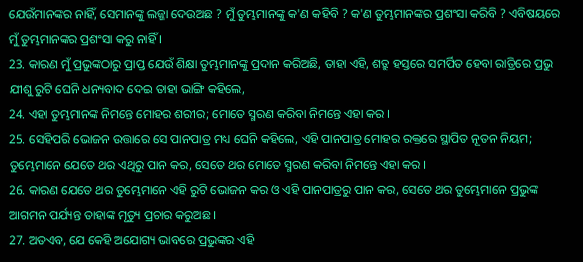ଯେଉଁମାନଙ୍କର ନାହିଁ, ସେମାନଙ୍କୁ ଲଜ୍ଜା ଦେଉଅଛ ? ମୁଁ ତୁମ୍ଭମାନଙ୍କୁ କ'ଣ କହିବି ? କ'ଣ ତୁମ୍ଭମାନଙ୍କର ପ୍ରଶଂସା କରିବି ? ଏବିଷୟରେ ମୁଁ ତୁମ୍ଭମାନଙ୍କର ପ୍ରଶଂସା କରୁ ନାହିଁ ।
23. କାରଣ ମୁଁ ପ୍ରଭୁଙ୍କଠାରୁ ପ୍ରାପ୍ତ ଯେଉଁ ଶିକ୍ଷା ତୁମ୍ଭମାନଙ୍କୁ ପ୍ରଦାନ କରିଅଛି, ତାହା ଏହି, ଶତ୍ରୁ ହସ୍ତରେ ସମର୍ପିତ ହେବା ରାତ୍ରିରେ ପ୍ରଭୁ ଯୀଶୁ ରୁଟି ଘେନି ଧନ୍ୟବାଦ ଦେଇ ତାହା ଭାଙ୍ଗି କହିଲେ,
24. ଏହା ତୁମ୍ଭମାନଙ୍କ ନିମନ୍ତେ ମୋହର ଶରୀର; ମୋତେ ସ୍ମରଣ କରିବା ନିମନ୍ତେ ଏହା କର ।
25. ସେହିପରି ଭୋଜନ ଉତ୍ତାରେ ସେ ପାନପାତ୍ର ମଧ୍ୟ ଘେନି କହିଲେ, ଏହି ପାନପାତ୍ର ମୋହର ରକ୍ତରେ ସ୍ଥାପିତ ନୂତନ ନିୟମ; ତୁମ୍ଭେମାନେ ଯେତେ ଥର ଏଥିରୁ ପାନ କର, ସେତେ ଥର ମୋତେ ସ୍ମରଣ କରିବା ନିମନ୍ତେ ଏହା କର ।
26. କାରଣ ଯେତେ ଥର ତୁମ୍ଭେମାନେ ଏହି ରୁଟି ଭୋଜନ କର ଓ ଏହି ପାନପାତ୍ରରୁ ପାନ କର, ସେତେ ଥର ତୁମ୍ଭେମାନେ ପ୍ରଭୁଙ୍କ ଆଗମନ ପର୍ଯ୍ୟନ୍ତ ତାହାଙ୍କ ମୃତ୍ୟୁ ପ୍ରଚାର କରୁଅଛ ।
27. ଅତଏବ, ଯେ କେହି ଅଯୋଗ୍ୟ ଭାବରେ ପ୍ରଭୁଙ୍କର ଏହି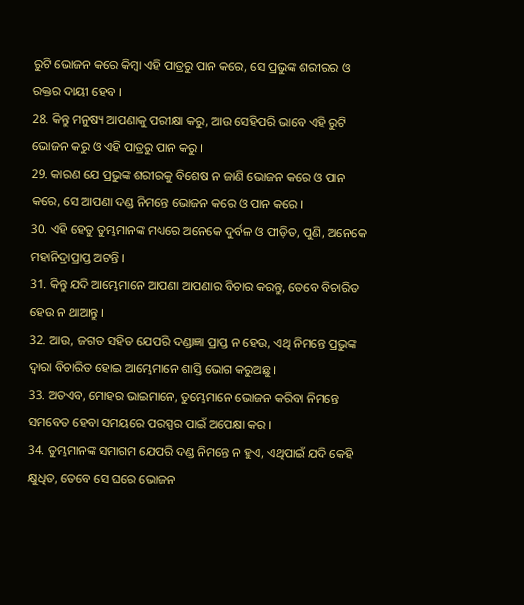ରୁଟି ଭୋଜନ କରେ କିମ୍ବା ଏହି ପାତ୍ରରୁ ପାନ କରେ, ସେ ପ୍ରଭୁଙ୍କ ଶରୀରର ଓ ରକ୍ତର ଦାୟୀ ହେବ ।
28. କିନ୍ତୁ ମନୁଷ୍ୟ ଆପଣାକୁ ପରୀକ୍ଷା କରୁ, ଆଉ ସେହିପରି ଭାବେ ଏହି ରୁଟି ଭୋଜନ କରୁ ଓ ଏହି ପାତ୍ରରୁ ପାନ କରୁ ।
29. କାରଣ ଯେ ପ୍ରଭୁଙ୍କ ଶରୀରକୁ ବିଶେଷ ନ ଜାଣି ଭୋଜନ କରେ ଓ ପାନ କରେ, ସେ ଆପଣା ଦଣ୍ଡ ନିମନ୍ତେ ଭୋଜନ କରେ ଓ ପାନ କରେ ।
30. ଏହି ହେତୁ ତୁମ୍ଭମାନଙ୍କ ମଧ୍ୟରେ ଅନେକେ ଦୁର୍ବଳ ଓ ପୀଡ଼ିତ, ପୁଣି, ଅନେକେ ମହାନିଦ୍ରାପ୍ରାପ୍ତ ଅଟନ୍ତି ।
31. କିନ୍ତୁ ଯଦି ଆମ୍ଭେମାନେ ଆପଣା ଆପଣାର ବିଚାର କରନ୍ତୁ, ତେବେ ବିଚାରିତ ହେଉ ନ ଥାଆନ୍ତୁ ।
32. ଆଉ, ଜଗତ ସହିତ ଯେପରି ଦଣ୍ଡାଜ୍ଞା ପ୍ରାପ୍ତ ନ ହେଉ, ଏଥି ନିମନ୍ତେ ପ୍ରଭୁଙ୍କ ଦ୍ୱାରା ବିଚାରିତ ହୋଇ ଆମ୍ଭେମାନେ ଶାସ୍ତି ଭୋଗ କରୁଅଛୁ ।
33. ଅତଏବ, ମୋହର ଭାଇମାନେ, ତୁମ୍ଭେମାନେ ଭୋଜନ କରିବା ନିମନ୍ତେ ସମବେତ ହେବା ସମୟରେ ପରସ୍ପର ପାଇଁ ଅପେକ୍ଷା କର ।
34. ତୁମ୍ଭମାନଙ୍କ ସମାଗମ ଯେପରି ଦଣ୍ଡ ନିମନ୍ତେ ନ ହୁଏ, ଏଥିପାଇଁ ଯଦି କେହି କ୍ଷୁଧିତ, ତେବେ ସେ ଘରେ ଭୋଜନ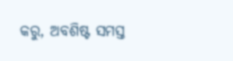କରୁ, ଅବଶିଷ୍ଟ ସମସ୍ତ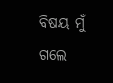ବିଷୟ ମୁଁ ଗଲେ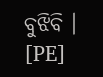ବୁଝିବି । [PE]